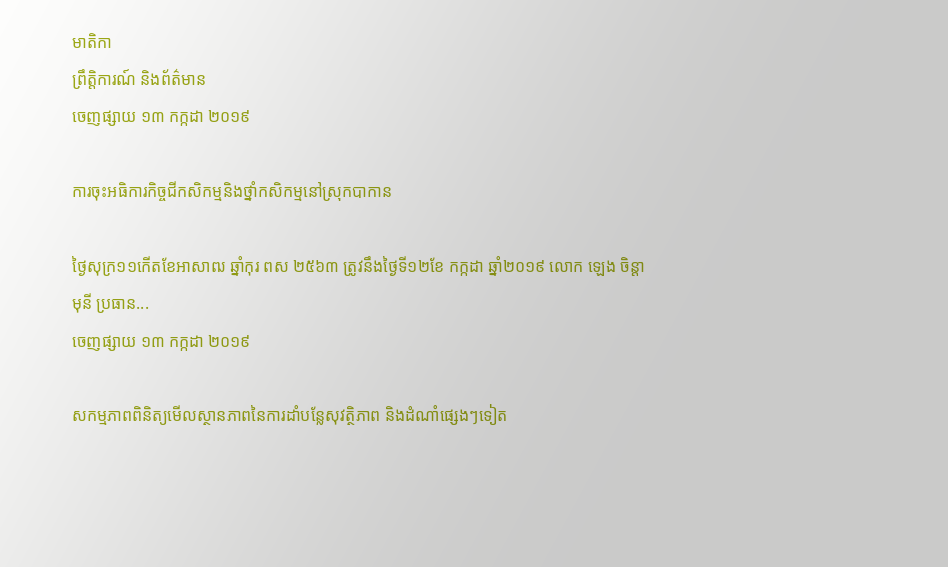មាតិកា
ព្រឹត្តិការណ៍ និងព័ត៌មាន
ចេញផ្សាយ ១៣ កក្កដា ២០១៩

ការចុះអធិការកិច្ចជីកសិកម្មនិងថ្នាំកសិកម្មនៅស្រុកបាកាន

ថ្ងៃសុក្រ១១កើតខែអាសាឍ ឆ្នាំកុរ ពស ២៥៦៣ ត្រូវនឹងថ្ងៃទី១២ខែ កក្កដា ឆ្នាំ២០១៩ លោក ឡេង ចិន្តាមុនី ប្រធាន...
ចេញផ្សាយ ១៣ កក្កដា ២០១៩

សកម្មភាពពិនិត្យមើលស្ថានភាពនៃការដាំបន្លែសុវត្ថិភាព និងដំណាំផ្សេងៗទៀត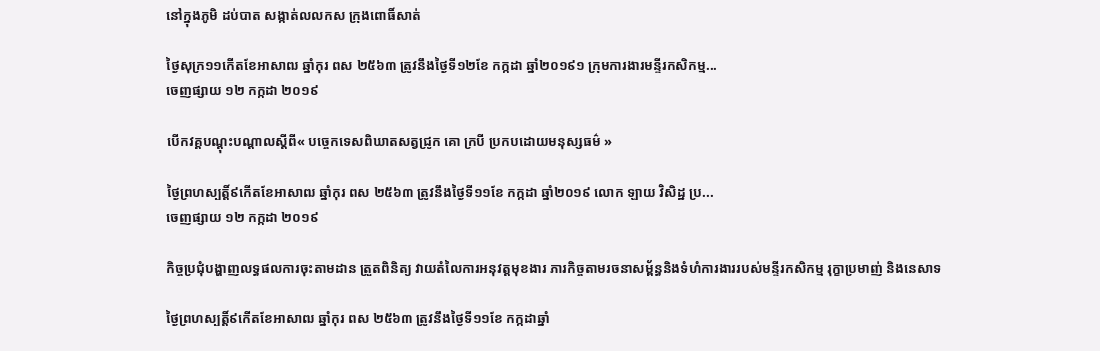នៅក្នុងភូមិ ដប់បាត សង្កាត់លលកស ក្រុងពោធិ៍សាត់

ថ្ងៃសុក្រ១១កើតខែអាសាឍ ឆ្នាំកុរ ពស ២៥៦៣ ត្រូវនឹងថ្ងៃទី១២ខែ កក្កដា ឆ្នាំ២០១៩១ ក្រុមការងារមន្ទីរកសិកម្ម...
ចេញផ្សាយ ១២ កក្កដា ២០១៩

បើកវគ្គបណ្តុះបណ្តាលស្តីពី« បច្ចេកទេសពិឃាតសត្វជ្រូក គោ ក្របី ប្រកបដោយមនុស្សធម៌ »

ថ្ងៃព្រហស្បត្តិ៍៩កើតខែអាសាឍ ឆ្នាំកុរ ពស ២៥៦៣ ត្រូវនឹងថ្ងៃទី១១ខែ កក្កដា ឆ្នាំ២០១៩ លោក ឡាយ វិសិដ្ឋ ប្រ...
ចេញផ្សាយ ១២ កក្កដា ២០១៩

កិច្ចប្រជុំបង្ហាញលទ្ធផលការចុះតាមដាន ត្រួតពិនិត្យ វាយតំលៃការអនុវត្តមុខងារ ភារកិច្ចតាមរចនាសម្ព័ន្ធនិងទំហំការងាររបស់មន្ទីរកសិកម្ម រុក្ខាប្រមាញ់ និងនេសាទ

ថ្ងៃព្រហស្បត្តិ៍៩កើតខែអាសាឍ ឆ្នាំកុរ ពស ២៥៦៣ ត្រូវនឹងថ្ងៃទី១១ខែ កក្កដាឆ្នាំ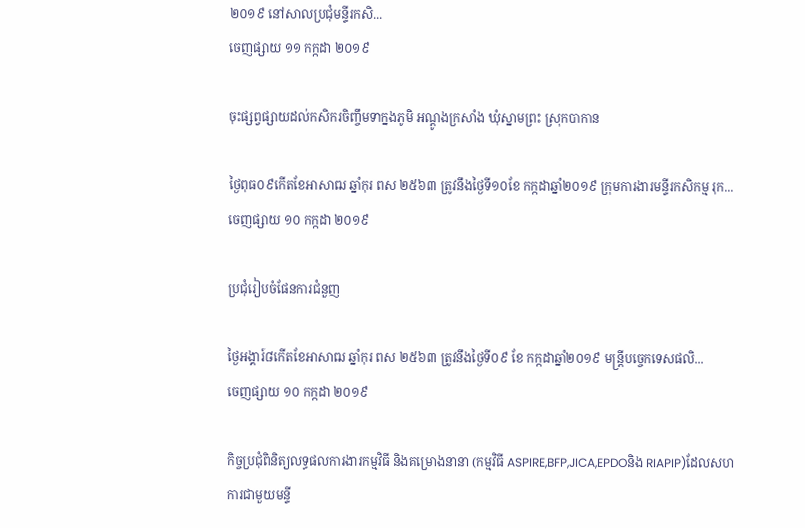២០១៩ នៅសាលប្រជុំមន្ទីរកសិ...
ចេញផ្សាយ ១១ កក្កដា ២០១៩

ចុះផ្សព្វផ្សាយដល់កសិករចិញ្ចឹមទាក្នងភូមិ អណ្តូងក្រសាំង ឃុំស្នាមព្រះ ស្រុកបាកាន

ថ្ងៃពុធ០៩កើតខែអាសាឍ ឆ្នាំកុរ ពស ២៥៦៣ ត្រូវនឹងថ្ងៃទី១០ខែ កក្កដាឆ្នាំ២០១៩ ក្រុមការងារមន្ទីរកសិកម្ម រុក...
ចេញផ្សាយ ១០ កក្កដា ២០១៩

ប្រជុំរៀបចំផែនការជំនួញ

ថ្ងៃអង្គារ៍៨កើតខែអាសាឍ ឆ្នាំកុរ ពស ២៥៦៣ ត្រូវនឹងថ្ងៃទី០៩ ខែ កក្កដាឆ្នាំ២០១៩ មន្រ្តីបច្ចេកទេសផលិ...
ចេញផ្សាយ ១០ កក្កដា ២០១៩

កិច្ចប្រជុំពិនិត្យលទ្ធផលការងារកម្មវិធី និងគម្រោងនានា (កម្មវិធី ASPIRE,BFP,JICA,EPDOនិង RIAPIP)ដែលសហការជាមួយមន្ទី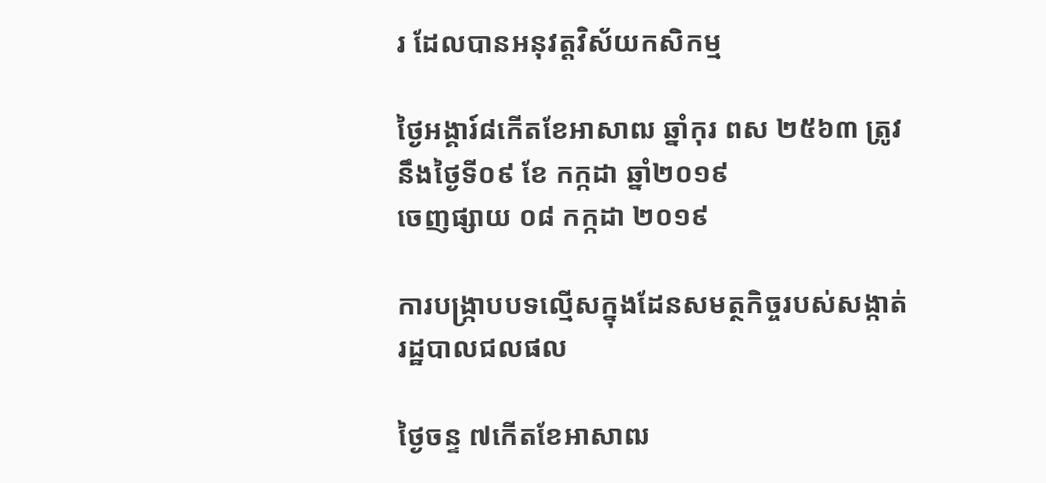រ ដែលបានអនុវត្តវិស័យកសិកម្ម

ថ្ងៃអង្គារ៍៨កើតខែអាសាឍ ឆ្នាំកុរ ពស ២៥៦៣ ត្រូវនឹងថ្ងៃទី០៩ ខែ កក្កដា ឆ្នាំ២០១៩
ចេញផ្សាយ ០៨ កក្កដា ២០១៩

ការបង្រ្កាបបទល្មើសក្នុងដែនសមត្ថកិច្ចរបស់សង្កាត់រដ្ឋបាលជលផល

ថ្ងៃចន្ទ ៧កើតខែអាសាឍ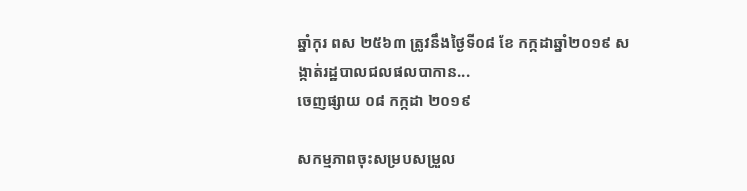ឆ្នាំកុរ ពស ២៥៦៣ ត្រូវនឹងថ្ងៃទី០៨ ខែ កក្កដាឆ្នាំ២០១៩ សង្កាត់រដ្ឋបាលជលផលបាកាន...
ចេញផ្សាយ ០៨ កក្កដា ២០១៩

សកម្មភាពចុះសម្របសម្រួល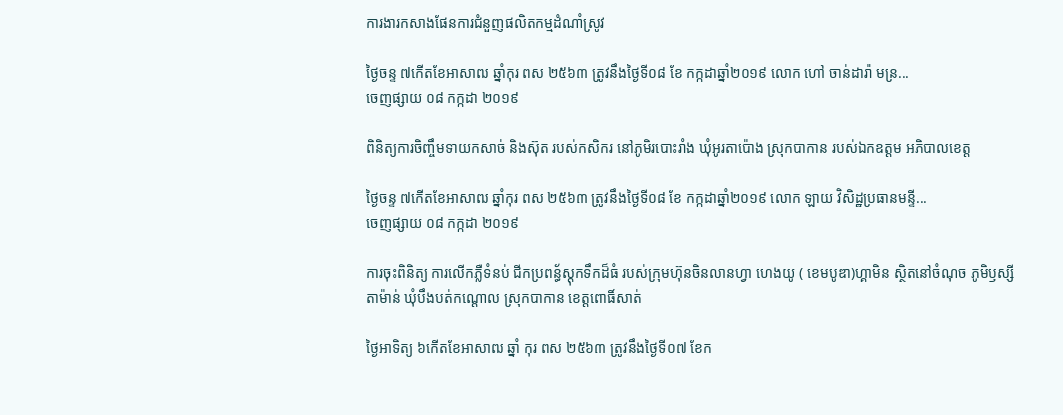ការងារកសាងផែនការជំនួញផលិតកម្មដំណាំស្រូវ

ថ្ងៃចន្ទ ៧កើតខែអាសាឍ ឆ្នាំកុរ ពស ២៥៦៣ ត្រូវនឹងថ្ងៃទី០៨ ខែ កក្កដាឆ្នាំ២០១៩ លោក ហៅ ចាន់ដារ៉ា មន្រ...
ចេញផ្សាយ ០៨ កក្កដា ២០១៩

ពិនិត្យការចិញ្ចឹមទាយកសាច់ និងស៊ុត របស់កសិករ នៅភូមិរបោះរាំង ឃុំអូរតាប៉ោង ស្រុកបាកាន របស់ឯកឧត្តម អភិបាលខេត្ត

ថ្ងៃចន្ទ ៧កើតខែអាសាឍ ឆ្នាំកុរ ពស ២៥៦៣ ត្រូវនឹងថ្ងៃទី០៨ ខែ កក្កដាឆ្នាំ២០១៩ លោក ឡាយ វិសិដ្ឋប្រធានមន្ទី...
ចេញផ្សាយ ០៨ កក្កដា ២០១៩

ការចុះពិនិត្យ ការលើកភ្លឺទំនប់ ជីកប្រពន្ធ័ស្តុកទឹកដ៏ធំ របស់ក្រុមហ៊ុនចិនលានហ្វា ហេងយូ ( ខេមបូឌា)ហ្គាមិន ស្ថិតនៅចំណុច ភូមិឫស្សីតាម៉ាន់ ឃុំបឹងបត់កណ្តោល ស្រុកបាកាន ខេត្តពោធិ៍សាត់

ថ្ងៃអាទិត្យ ៦កើតខែអាសាឍ ឆ្នាំ កុរ ពស ២៥៦៣ ត្រូវនឹងថ្ងៃទី០៧ ខែក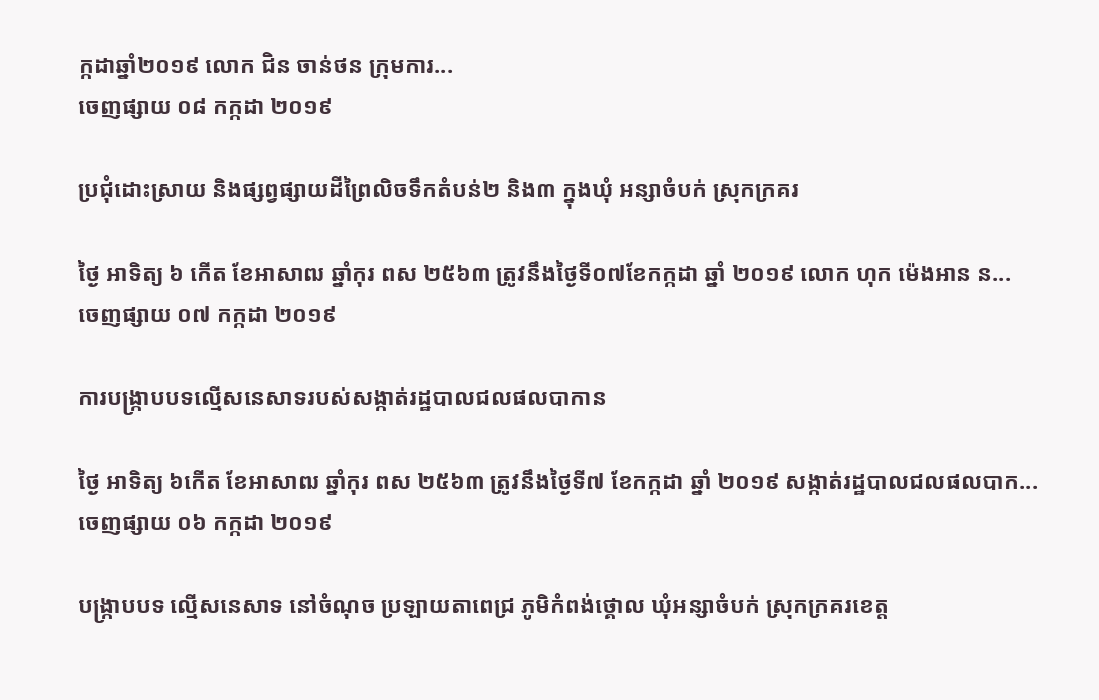ក្កដាឆ្នាំ២០១៩ លោក ជិន ចាន់ថន ក្រុមការ...
ចេញផ្សាយ ០៨ កក្កដា ២០១៩

ប្រជុំដោះស្រាយ និងផ្សព្វផ្សាយដីព្រៃលិចទឹកតំបន់២ និង៣ ក្នុងឃុំ អន្សាចំបក់ ស្រុកក្រគរ

ថ្ងៃ អាទិត្យ ៦ កើត ខែអាសាឍ ឆ្នាំកុរ ពស ២៥៦៣ ត្រូវនឹងថ្ងៃទី០៧ខែកក្កដា ឆ្នាំ ២០១៩ លោក ហុក ម៉េងអាន ន...
ចេញផ្សាយ ០៧ កក្កដា ២០១៩

ការបង្រ្កាបបទល្មើសនេសាទរបស់សង្កាត់រដ្ឋបាលជលផលបាកាន

ថ្ងៃ អាទិត្យ ៦កើត ខែអាសាឍ ឆ្នាំកុរ ពស ២៥៦៣ ត្រូវនឹងថ្ងៃទី៧ ខែកក្កដា ឆ្នាំ ២០១៩ សង្កាត់រដ្ឋបាលជលផលបាក...
ចេញផ្សាយ ០៦ កក្កដា ២០១៩

បង្រ្កាបបទ ល្មើសនេសាទ នៅចំណុច ប្រឡាយតាពេជ្រ ភូមិកំពង់ថ្គោល ឃុំអន្សាចំបក់ ស្រុកក្រគរខេត្ត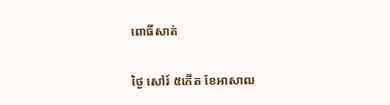ពោធិ៍សាត់

ថ្ងៃ សៅរ៍ ៥កើត ខែអាសាឍ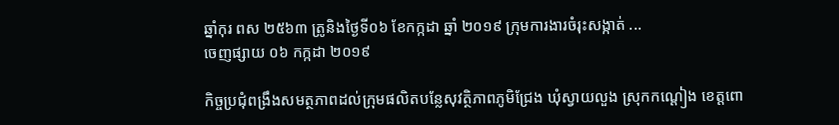ឆ្នាំកុរ ពស ២៥៦៣ ត្រូនិងថ្ងៃទី០៦ ខែកក្កដា ឆ្នាំ ២០១៩ ក្រុមការងារចំរុះសង្កាត់ ...
ចេញផ្សាយ ០៦ កក្កដា ២០១៩

កិច្ចប្រជុំពង្រឹងសមត្ថភាពដល់ក្រុមផលិតបន្លែសុវត្ថិភាពភូមិជ្រែង ឃុំស្វាយលួង ស្រុកកណ្តៀង ខេត្តពោ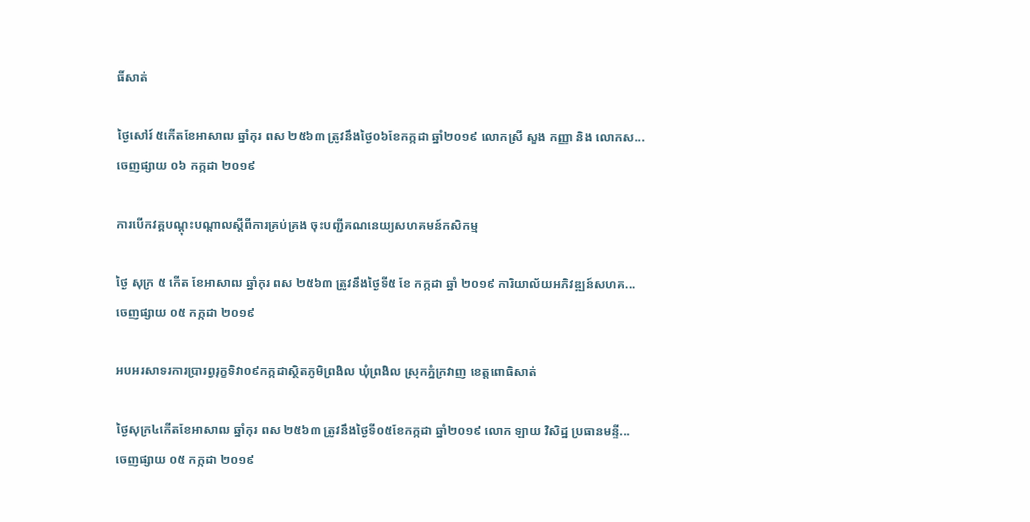ធិ៍សាត់

ថ្ងៃសៅរ៍ ៥កើតខែអាសាឍ ឆ្នាំកុរ ពស ២៥៦៣ ត្រូវនឹងថ្ងៃ០៦ខែកក្កដា ឆ្នាំ២០១៩ លោកស្រី សួង កញ្ញា និង លោកស...
ចេញផ្សាយ ០៦ កក្កដា ២០១៩

ការបើកវគ្គបណ្តុះបណ្តាលស្តីពីការគ្រប់គ្រង ចុះបញ្ជីគណនេយ្យសហគមន៍កសិកម្ម

ថ្ងៃ សុក្រ ៥ កើត ខែអាសាឍ ឆ្នាំកុរ ពស ២៥៦៣ ត្រូវនឹងថ្ងៃទី៥ ខែ កក្កដា ឆ្នាំ ២០១៩ ការិយាល័យអភិវឌ្ឍន៍សហគ...
ចេញផ្សាយ ០៥ កក្កដា ២០១៩

អបអរសាទរការប្រារព្វរុក្ខទិវា០៩កក្កដាស្ថិតភូមិព្រងិល ឃុំព្រងិល ស្រុកភ្នំក្រវាញ ខេត្តពោធិសាត់

ថ្ងៃសុក្រ៤កើតខែអាសាឍ ឆ្នាំកុរ ពស ២៥៦៣ ត្រូវនឹងថ្ងៃទី០៥ខែកក្កដា ឆ្នាំ២០១៩ លោក ឡាយ វិសិដ្ឋ ប្រធានមន្ទី...
ចេញផ្សាយ ០៥ កក្កដា ២០១៩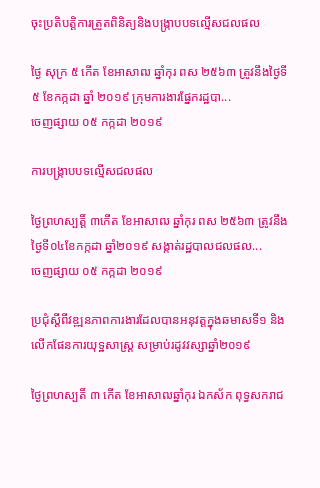ចុះប្រតិបត្តិការត្រួតពិនិត្យនិងបង្រ្កាបបទល្មើសជលផល

ថ្ងៃ សុក្រ ៥ កើត ខែអាសាឍ ឆ្នាំកុរ ពស ២៥៦៣ ត្រូវនឹងថ្ងៃទី៥ ខែកក្កដា ឆ្នាំ ២០១៩ ក្រុមការងារផ្នែករដ្ឋបា...
ចេញផ្សាយ ០៥ កក្កដា ២០១៩

ការបង្រ្កាបបទល្មើសជលផល

ថ្ងៃព្រហស្បត្តិ៍ ៣កើត ខែអាសាឍ ឆ្នាំកុរ ពស ២៥៦៣ ត្រូវនឹងថ្ងៃទី០៤ខែកក្កដា ឆ្នាំ២០១៩ សង្កាត់រដ្ឋបាលជលផល...
ចេញផ្សាយ ០៥ កក្កដា ២០១៩

ប្រជុំស្តីពីវឌ្ឍនភាពការងារដែលបានអនុវត្តក្នុងឆមាសទី១ និងលើកផែនការយុទ្ឋសាស្រ្ត សម្រាប់រដូវវស្សាឆ្នាំ២០១៩

ថ្ងៃព្រហស្បតិ៍ ៣ កើត ខែអាសាឍឆ្នាំកុរ ឯកស័ក ពុទ្ធសករាជ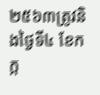២៥៦៣ត្រូវនិងថ្ងៃទី៤ ខែកក្ក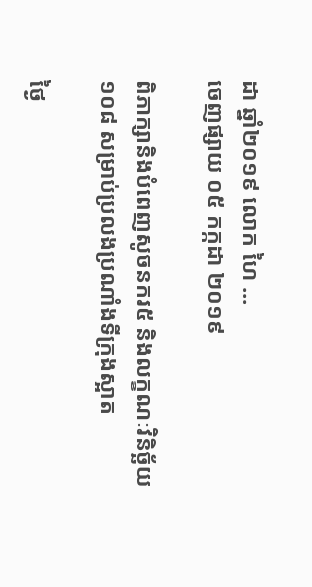ដា ឆ្នាំ២០១៩ លោក ហៃ ...
ចេញផ្សាយ ០៥ កក្កដា ២០១៩

ពិភាក្សានិងបំពេញសូចនករ៥ និងលក្ខណៈវិនិច្ឆ័យ១០៨ សម្រាប់ប្រលងប្រណាំងទីក្រុងស្អាត

ថ្ងៃ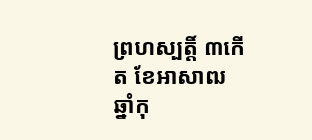ព្រហស្បត្តិ៍ ៣កើត ខែអាសាឍ ឆ្នាំកុ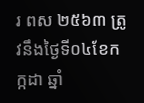រ ពស ២៥៦៣ ត្រូវនឹងថ្ងៃទី០៤ខែកក្កដា ឆ្នាំ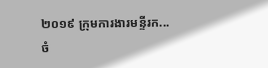២០១៩ ក្រុមការងារមន្ទីរក...
ចំ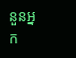នួនអ្នក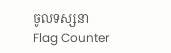ចូលទស្សនា
Flag Counter